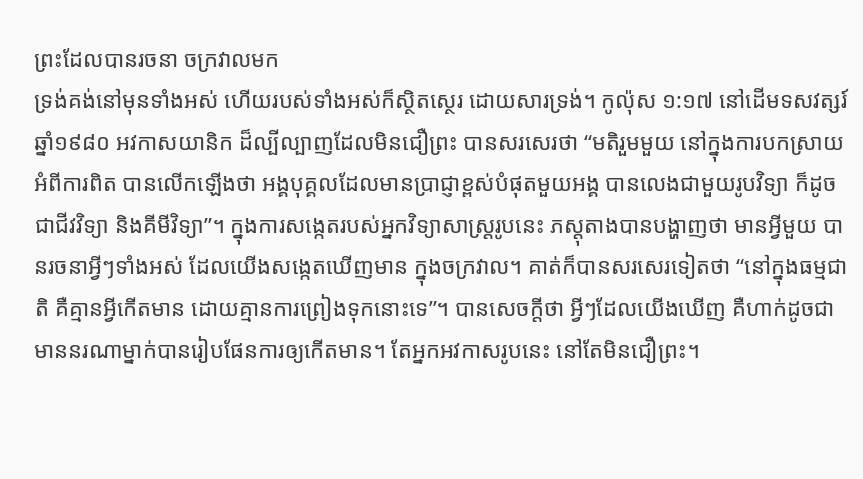ព្រះដែលបានរចនា ចក្រវាលមក
ទ្រង់គង់នៅមុនទាំងអស់ ហើយរបស់ទាំងអស់ក៏ស្ថិតស្ថេរ ដោយសារទ្រង់។ កូល៉ុស ១:១៧ នៅដើមទសវត្សរ៍ឆ្នាំ១៩៨០ អវកាសយានិក ដ៏ល្បីល្បាញដែលមិនជឿព្រះ បានសរសេរថា “មតិរួមមួយ នៅក្នុងការបកស្រាយ អំពីការពិត បានលើកឡើងថា អង្គបុគ្គលដែលមានប្រាជ្ញាខ្ពស់បំផុតមួយអង្គ បានលេងជាមួយរូបវិទ្យា ក៏ដូចជាជីវវិទ្យា និងគីមីវិទ្យា”។ ក្នុងការសង្កេតរបស់អ្នកវិទ្យាសាស្ត្ររូបនេះ ភស្តុតាងបានបង្ហាញថា មានអ្វីមួយ បានរចនាអ្វីៗទាំងអស់ ដែលយើងសង្កេតឃើញមាន ក្នុងចក្រវាល។ គាត់ក៏បានសរសេរទៀតថា “នៅក្នុងធម្មជាតិ គឺគ្មានអ្វីកើតមាន ដោយគ្មានការព្រៀងទុកនោះទេ”។ បានសេចក្តីថា អ្វីៗដែលយើងឃើញ គឺហាក់ដូចជាមាននរណាម្នាក់បានរៀបផែនការឲ្យកើតមាន។ តែអ្នកអវកាសរូបនេះ នៅតែមិនជឿព្រះ។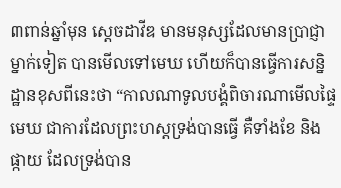៣ពាន់ឆ្នាំមុន ស្តេចដាវីឌ មានមនុស្សដែលមានប្រាជ្ញាម្នាក់ទៀត បានមើលទៅមេឃ ហើយក៏បានធ្វើការសន្និដ្ឋានខុសពីនេះថា “កាលណាទូលបង្គំពិចារណាមើលផ្ទៃមេឃ ជាការដែលព្រះហស្តទ្រង់បានធ្វើ គឺទាំងខែ និងផ្កាយ ដែលទ្រង់បាន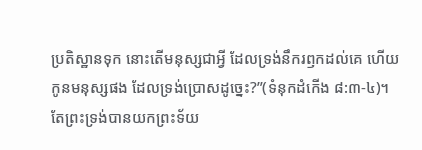ប្រតិស្ឋានទុក នោះតើមនុស្សជាអ្វី ដែលទ្រង់នឹករឭកដល់គេ ហើយកូនមនុស្សផង ដែលទ្រង់ប្រោសដូច្នេះ?”(ទំនុកដំកើង ៨:៣-៤)។ តែព្រះទ្រង់បានយកព្រះទ័យ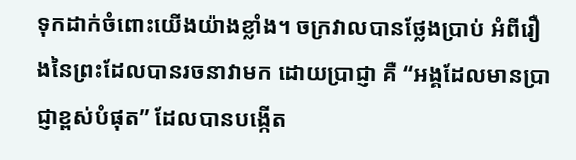ទុកដាក់ចំពោះយើងយ៉ាងខ្លាំង។ ចក្រវាលបានថ្លែងប្រាប់ អំពីរឿងនៃព្រះដែលបានរចនាវាមក ដោយប្រាជ្ញា គឺ “អង្គដែលមានប្រាជ្ញាខ្ពស់បំផុត” ដែលបានបង្កើត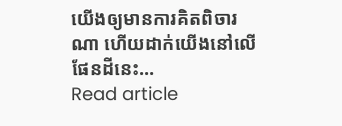យើងឲ្យមានការគិតពិចារណា ហើយដាក់យើងនៅលើផែនដីនេះ…
Read article